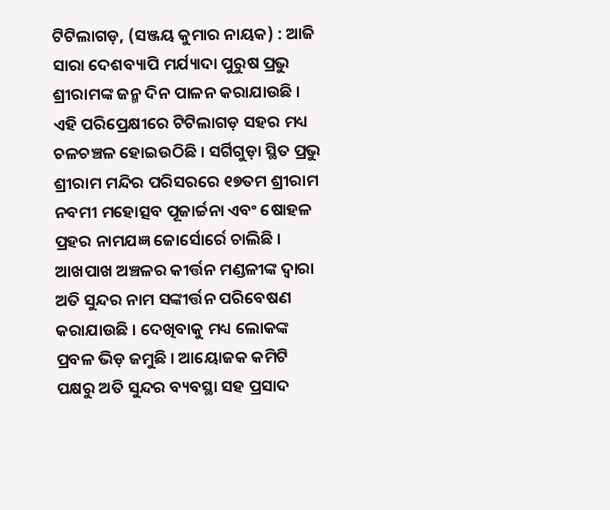ଟିଟିଲାଗଡ଼, (ସଞ୍ଜୟ କୁମାର ନାୟକ) : ଆଜି ସାରା ଦେଶବ୍ୟାପି ମର୍ଯ୍ୟାଦା ପୁରୁଷ ପ୍ରଭୁ ଶ୍ରୀରାମଙ୍କ ଜନ୍ମ ଦିନ ପାଳନ କରାଯାଉଛି । ଏହି ପରିପ୍ରେକ୍ଷୀରେ ଟିଟିଲାଗଡ଼ ସହର ମଧ୍ୟ ଚଳଚଞ୍ଚଳ ହୋଇଉଠିଛି । ସର୍ଗିଗୁଡ଼ା ସ୍ଥିତ ପ୍ରଭୁ ଶ୍ରୀରାମ ମନ୍ଦିର ପରିସରରେ ୧୭ତମ ଶ୍ରୀରାମ ନବମୀ ମହୋତ୍ସବ ପୂଜାର୍ଚ୍ଚନା ଏବଂ ଷୋହଳ ପ୍ରହର ନାମଯଜ୍ଞ ଜୋର୍ସୋର୍ରେ ଚାଲିଛି । ଆଖପାଖ ଅଞ୍ଚଳର କୀର୍ତ୍ତନ ମଣ୍ଡଳୀଙ୍କ ଦ୍ଵାରା ଅତି ସୁନ୍ଦର ନାମ ସଙ୍କୀର୍ତ୍ତନ ପରିବେଷଣ କରାଯାଉଛି । ଦେଖିବାକୁ ମଧ୍ୟ ଲୋକଙ୍କ ପ୍ରବଳ ଭିଡ଼ ଜମୁଛି । ଆୟୋଜକ କମିଟି ପକ୍ଷରୁ ଅତି ସୁନ୍ଦର ବ୍ୟବସ୍ଥା ସହ ପ୍ରସାଦ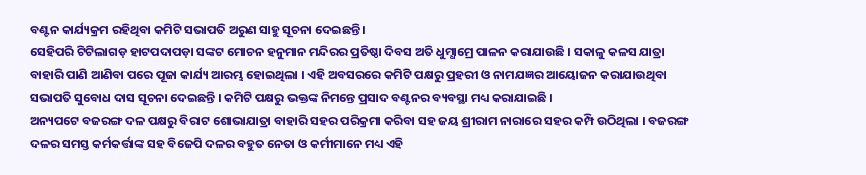ବଣ୍ଟନ କାର୍ଯ୍ୟକ୍ରମ ରହିଥିବା କମିଟି ସଭାପତି ଅରୁଣ ସାହୁ ସୂଚନା ଦେଇଛନ୍ତି ।
ସେହିପରି ଟିଟିଲାଗଡ଼ ହାଟପଦାପଡ଼ା ସଙ୍କଟ ମୋଚନ ହନୁମାନ ମନ୍ଦିରର ପ୍ରତିଷ୍ଠା ଦିବସ ଅତି ଧୁମ୍ଧାମ୍ରେ ପାଳନ କରାଯାଉଛି । ସକାଳୁ କଳସ ଯାତ୍ରା ବାହାରି ପାଣି ଆଣିବା ପରେ ପୂଜା କାର୍ଯ୍ୟ ଆରମ୍ଭ ହୋଇଥିଲା । ଏହି ଅବସରରେ କମିଟି ପକ୍ଷରୁ ପ୍ରହରୀ ଓ ନାମଯଜ୍ଞର ଆୟୋଜନ କରାଯାଉଥିବା ସଭାପତି ସୁବୋଧ ଦାସ ସୂଚନା ଦେଇଛନ୍ତି । କମିଟି ପକ୍ଷରୁ ଭକ୍ତଙ୍କ ନିମନ୍ତେ ପ୍ରସାଦ ବଣ୍ଟନର ବ୍ୟବସ୍ଥା ମଧ୍ୟ କରାଯାଇଛି ।
ଅନ୍ୟପଟେ ବଜରଙ୍ଗ ଦଳ ପକ୍ଷରୁ ବିରାଟ ଶୋଭାଯାତ୍ରା ବାହାରି ସହର ପରିକ୍ରମା କରିବା ସହ ଜୟ ଶ୍ରୀରାମ ନାରାରେ ସହର କମ୍ପି ଉଠିଥିଲା । ବଜରଙ୍ଗ ଦଳର ସମସ୍ତ କର୍ମକର୍ତ୍ତାଙ୍କ ସହ ବିଜେପି ଦଳର ବହୁତ ନେତା ଓ କର୍ମୀମାନେ ମଧ୍ୟ ଏହି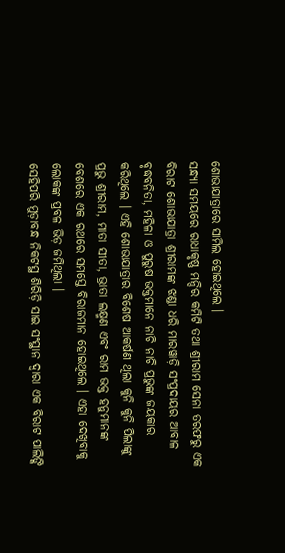ଶୋଭାଯାତ୍ରାରେ ସାମିଲ ହୋଇଥିଲେ ।
ସନ୍ଧ୍ୟା ସମୟରେ ରାଧାକୃଷ୍ଣ ମନ୍ଦିର କମିଟି ତଥା ଶ୍ରୀରାମ ସେନା ତରଫରୁ ଏକ ବିରାଟ ଶୋଭାଯାତ୍ରା ଶ୍ରୀରାମଙ୍କ ଝଣ୍ଡା ଧରି ମାରୱାଡ଼ି ସଂପ୍ରଦାୟର ଆବାଳ ବୃଦ୍ଧବନିତା, ମହିଳା ଓ ପୁରୁଷ ଭକ୍ତମାନେ ନାଚି ନାଚି ପ୍ରଭୁଙ୍କ ଜୟକାର କରିଥିଲେ । ଏହି ଶୋଭାଯାତ୍ରାର ବିଶେଷ ଆକର୍ଷଣ ଥିଲା କୁନି କୁନି ପିଲାଙ୍କୁ ପ୍ରଭୁ ଶ୍ରୀରାମ, ମାତା ସୀତା, ଭ୍ରାତା ଲକ୍ଷ୍ମଣ ଏବଂ ରାମ ଭକ୍ତ ହନୁମାନଙ୍କ ବେଶରେ ଏକ ରଥରେ ସମସ୍ତେ ବିରାଜମାନ ହୋଇଥିଲେ । ଏହା ଦେଖିବାକୁ ଲୋକଙ୍କ ପ୍ରବଳ ଭିଡ଼ ଜମିଥିଲା ।
ସେହିପରି ମୁଡ଼ାବନ୍ଧ ନିକଟସ୍ଥ ଶିରିଡ଼ି ସାଇ ସଂସ୍ଥାନ ଦ୍ଵାରା ଏକ ବିରାଟ ପାଲିଙ୍କି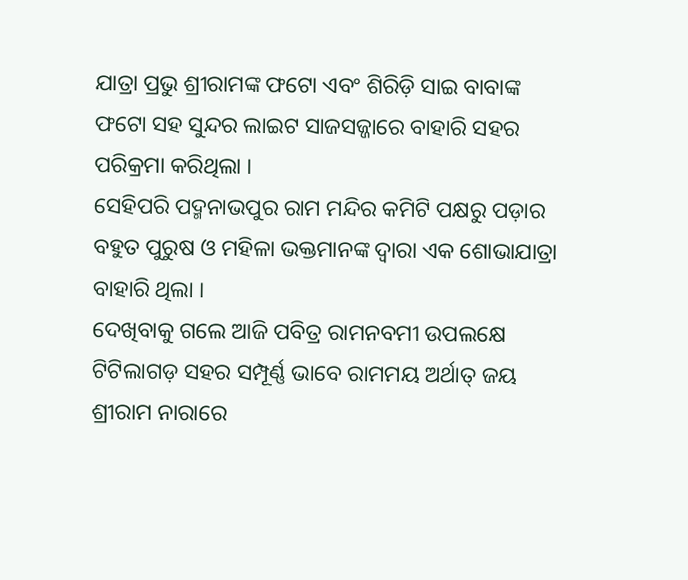ଯାତ୍ରା ପ୍ରଭୁ ଶ୍ରୀରାମଙ୍କ ଫଟୋ ଏବଂ ଶିରିଡ଼ି ସାଇ ବାବାଙ୍କ ଫଟୋ ସହ ସୁନ୍ଦର ଲାଇଟ ସାଜସଜ୍ଜାରେ ବାହାରି ସହର ପରିକ୍ରମା କରିଥିଲା ।
ସେହିପରି ପଦ୍ମନାଭପୁର ରାମ ମନ୍ଦିର କମିଟି ପକ୍ଷରୁ ପଡ଼ାର ବହୁତ ପୁରୁଷ ଓ ମହିଳା ଭକ୍ତମାନଙ୍କ ଦ୍ଵାରା ଏକ ଶୋଭାଯାତ୍ରା ବାହାରି ଥିଲା ।
ଦେଖିବାକୁ ଗଲେ ଆଜି ପବିତ୍ର ରାମନବମୀ ଉପଲକ୍ଷେ ଟିଟିଲାଗଡ଼ ସହର ସମ୍ପୂର୍ଣ୍ଣ ଭାବେ ରାମମୟ ଅର୍ଥାତ୍ ଜୟ ଶ୍ରୀରାମ ନାରାରେ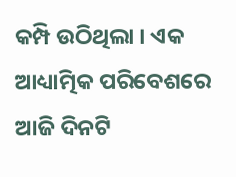କମ୍ପି ଉଠିଥିଲା । ଏକ ଆଧ୍ୟାତ୍ମିକ ପରିବେଶରେ ଆଜି ଦିନଟି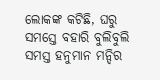ଲୋକଙ୍କ କଟିଛି, ଘରୁ ସମସ୍ତେ ବହାରି ବୁଲିବୁଲି ସମସ୍ତ ହନୁମାନ ମନ୍ଦିର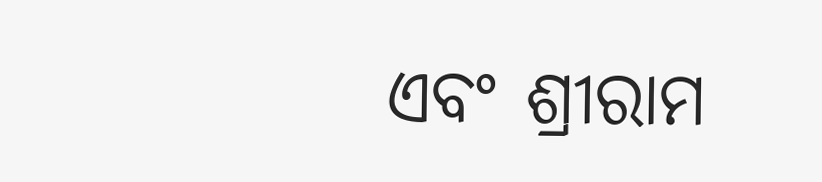ଏବଂ ଶ୍ରୀରାମ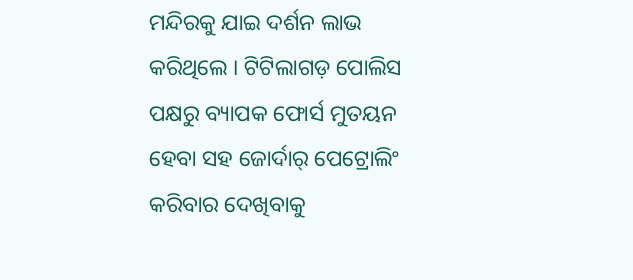ମନ୍ଦିରକୁ ଯାଇ ଦର୍ଶନ ଲାଭ କରିଥିଲେ । ଟିଟିଲାଗଡ଼ ପୋଲିସ ପକ୍ଷରୁ ବ୍ୟାପକ ଫୋର୍ସ ମୁତୟନ ହେବା ସହ ଜୋର୍ଦାର୍ ପେଟ୍ରୋଲିଂ କରିବାର ଦେଖିବାକୁ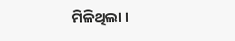ମିଳିଥିଲା ।